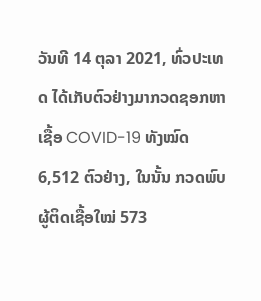ວັນທີ 14 ຕຸລາ 2021, ທົ່ວປະເທດ ໄດ້ເກັບຕົວຢ່າງມາກວດຊອກຫາເຊື້ອ COVID-19 ທັງໝົດ 6,512 ຕົວຢ່າງ, ໃນນັ້ນ ກວດພົບຜູ້ຕິດເຊື້ອໃໝ່ 573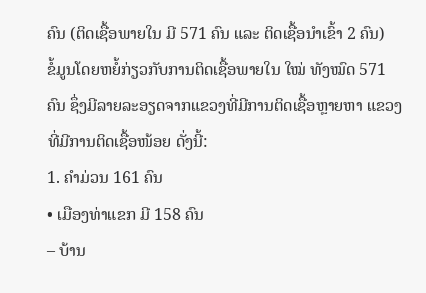ຄົນ (ຕິດເຊື້ອພາຍໃນ ມີ 571 ຄົນ ແລະ ຕິດເຊື້ອນໍາເຂົ້າ 2 ຄົນ)
ຂໍ້ມູນໂດຍຫຍໍ້ກ່ຽວກັບການຕິດເຊື້ອພາຍໃນ ໃໝ່ ທັງໝົດ 571 ຄົນ ຊຶ່ງມີລາຍລະອຽດຈາກແຂວງທີ່ມີການຕິດເຊື້ອຫຼາຍຫາ ແຂວງທີ່ມີການຕິດເຊື້ອໜ້ອຍ ດັ່ງນີ້:
1. ຄໍາມ່ວນ 161 ຄົນ
• ເມືອງທ່າແຂກ ມີ 158 ຄົນ
– ບ້ານ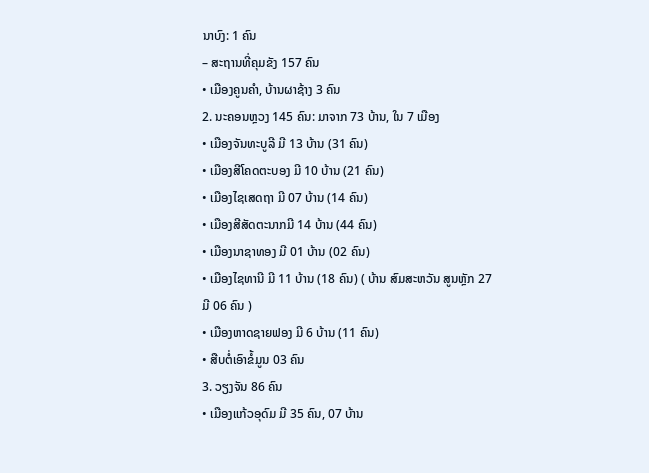ນາບົງ: 1 ຄົນ
– ສະຖານທີ່ຄຸມຂັງ 157 ຄົນ
• ເມືອງຄູນຄໍາ, ບ້ານຜາຊ້າງ 3 ຄົນ
2. ນະຄອນຫຼວງ 145 ຄົນ: ມາຈາກ 73 ບ້ານ, ໃນ 7 ເມືອງ
• ເມືອງຈັນທະບູລີ ມີ 13 ບ້ານ (31 ຄົນ)
• ເມືອງສີໂຄດຕະບອງ ມີ 10 ບ້ານ (21 ຄົນ)
• ເມືອງໄຊເສດຖາ ມີ 07 ບ້ານ (14 ຄົນ)
• ເມືອງສີສັດຕະນາກມີ 14 ບ້ານ (44 ຄົນ)
• ເມືອງນາຊາທອງ ມີ 01 ບ້ານ (02 ຄົນ)
• ເມືອງໄຊທານີ ມີ 11 ບ້ານ (18 ຄົນ) ( ບ້ານ ສົມສະຫວັນ ສູນຫຼັກ 27 ມີ 06 ຄົນ )
• ເມືອງຫາດຊາຍຟອງ ມີ 6 ບ້ານ (11 ຄົນ)
• ສືບຕໍ່ເອົາຂໍ້ມູນ 03 ຄົນ
3. ວຽງຈັນ 86 ຄົນ
• ເມືອງແກ້ວອຸດົມ ມີ 35 ຄົນ, 07 ບ້ານ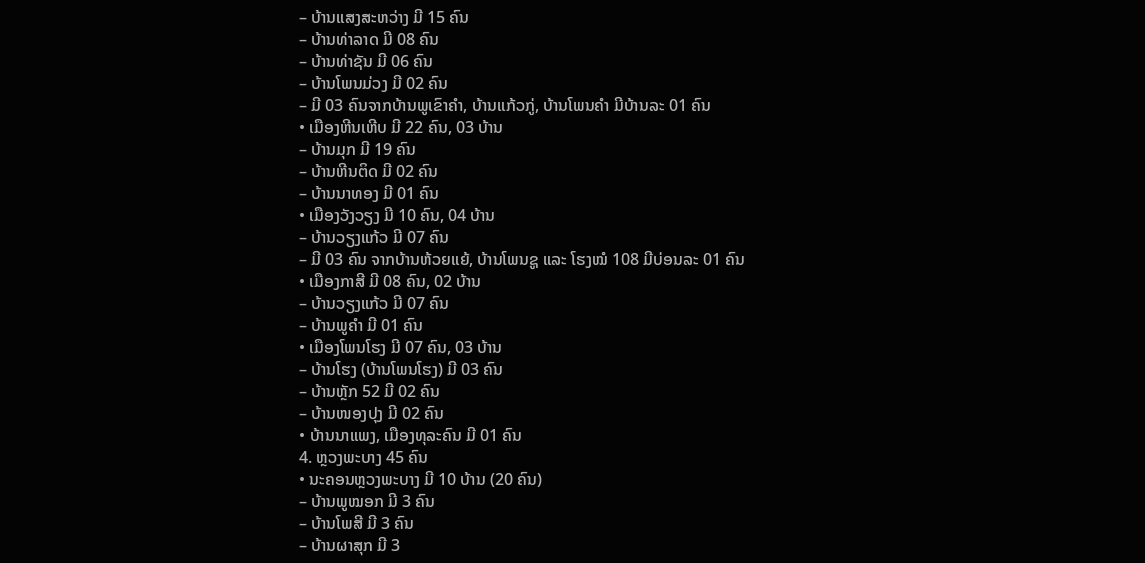– ບ້ານແສງສະຫວ່າງ ມີ 15 ຄົນ
– ບ້ານທ່າລາດ ມີ 08 ຄົນ
– ບ້ານທ່າຊັນ ມີ 06 ຄົນ
– ບ້ານໂພນມ່ວງ ມີ 02 ຄົນ
– ມີ 03 ຄົນຈາກບ້ານພູເຂົາຄໍາ, ບ້ານແກ້ວກູ່, ບ້ານໂພນຄໍາ ມີບ້ານລະ 01 ຄົນ
• ເມືອງຫີນເຫີບ ມີ 22 ຄົນ, 03 ບ້ານ
– ບ້ານມຸກ ມີ 19 ຄົນ
– ບ້ານຫີນຕິດ ມີ 02 ຄົນ
– ບ້ານນາທອງ ມີ 01 ຄົນ
• ເມືອງວັງວຽງ ມີ 10 ຄົນ, 04 ບ້ານ
– ບ້ານວຽງແກ້ວ ມີ 07 ຄົນ
– ມີ 03 ຄົນ ຈາກບ້ານຫ້ວຍແຍ້, ບ້ານໂພນຊູ ແລະ ໂຮງໝໍ 108 ມີບ່ອນລະ 01 ຄົນ
• ເມືອງກາສີ ມີ 08 ຄົນ, 02 ບ້ານ
– ບ້ານວຽງແກ້ວ ມີ 07 ຄົນ
– ບ້ານພູຄໍາ ມີ 01 ຄົນ
• ເມືອງໂພນໂຮງ ມີ 07 ຄົນ, 03 ບ້ານ
– ບ້ານໂຮງ (ບ້ານໂພນໂຮງ) ມີ 03 ຄົນ
– ບ້ານຫຼັກ 52 ມີ 02 ຄົນ
– ບ້ານໜອງປຸງ ມີ 02 ຄົນ
• ບ້ານນາແພງ, ເມືອງທຸລະຄົນ ມີ 01 ຄົນ
4. ຫຼວງພະບາງ 45 ຄົນ
• ນະຄອນຫຼວງພະບາງ ມີ 10 ບ້ານ (20 ຄົນ)
– ບ້ານພູໝອກ ມີ 3 ຄົນ
– ບ້ານໂພສີ ມີ 3 ຄົນ
– ບ້ານຜາສຸກ ມີ 3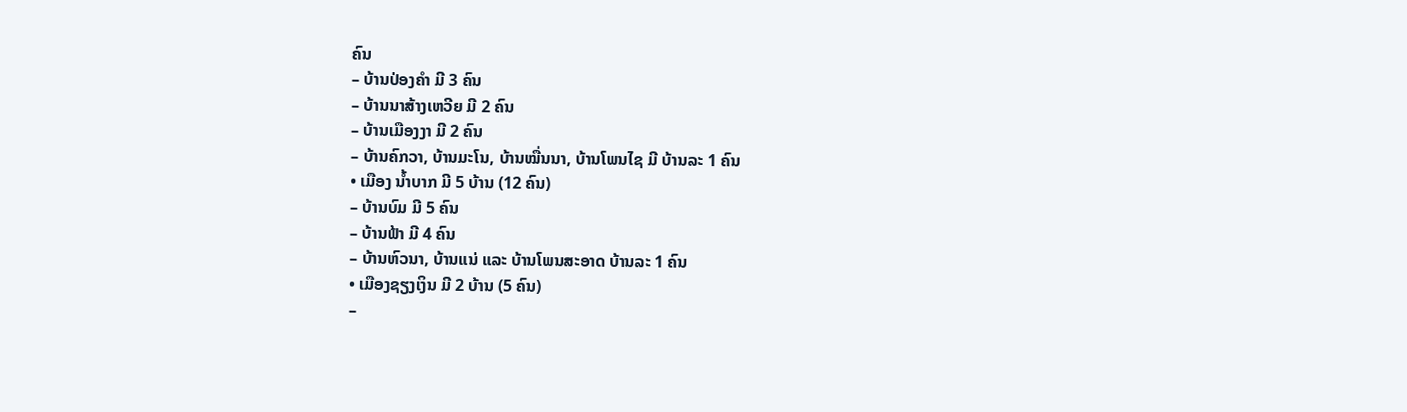ຄົນ
– ບ້ານປ່ອງຄຳ ມີ 3 ຄົນ
– ບ້ານນາສ້າງເຫວີຍ ມີ 2 ຄົນ
– ບ້ານເມືອງງາ ມີ 2 ຄົນ
– ບ້ານຄົກວາ, ບ້ານມະໂນ, ບ້ານໝື່ນນາ, ບ້ານໂພນໄຊ ມີ ບ້ານລະ 1 ຄົນ
• ເມືອງ ນໍ້າບາກ ມີ 5 ບ້ານ (12 ຄົນ)
– ບ້ານບົມ ມີ 5 ຄົນ
– ບ້ານຟ້າ ມີ 4 ຄົນ
– ບ້ານຫົວນາ, ບ້ານແນ່ ແລະ ບ້ານໂພນສະອາດ ບ້ານລະ 1 ຄົນ
• ເມືອງຊຽງເງິນ ມີ 2 ບ້ານ (5 ຄົນ)
–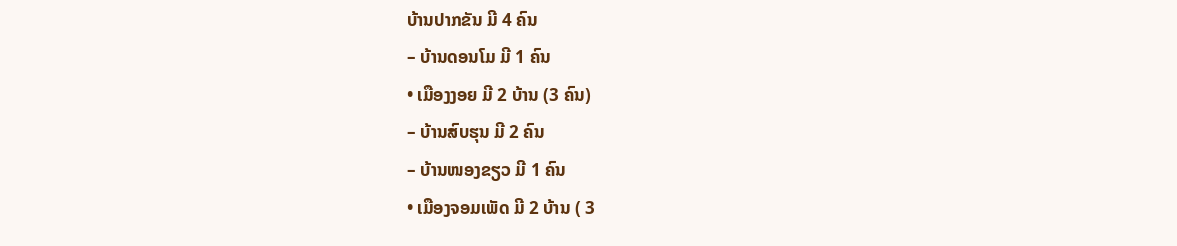ບ້ານປາກຂັນ ມີ 4 ຄົນ
– ບ້ານດອນໂມ ມີ 1 ຄົນ
• ເມືອງງອຍ ມີ 2 ບ້ານ (3 ຄົນ)
– ບ້ານສົບຮຸນ ມີ 2 ຄົນ
– ບ້ານໜອງຂຽວ ມີ 1 ຄົນ
• ເມືອງຈອມເພັດ ມີ 2 ບ້ານ ( 3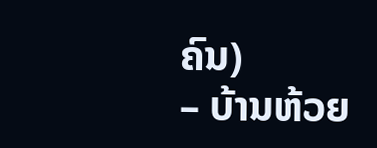ຄົນ)
– ບ້ານຫ້ວຍ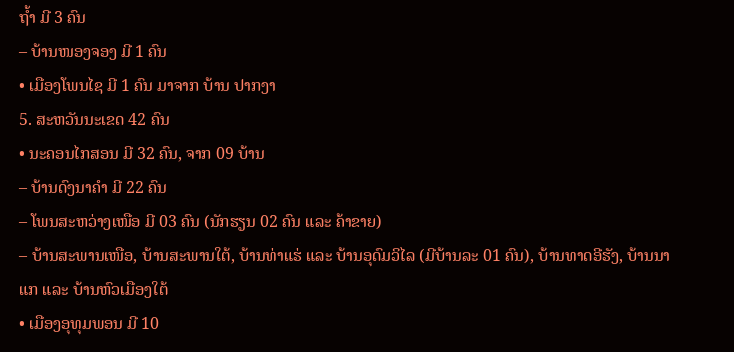ຖ້ຳ ມີ 3 ຄົນ
– ບ້ານໜອງຈອງ ມີ 1 ຄົນ
• ເມືອງໂພນໄຊ ມີ 1 ຄົນ ມາຈາກ ບ້ານ ປາກງາ
5. ສະຫວັນນະເຂດ 42 ຄົນ
• ນະຄອນໄກສອນ ມີ 32 ຄົນ, ຈາກ 09 ບ້ານ
– ບ້ານດົງນາຄໍາ ມີ 22 ຄົນ
– ໂພນສະຫວ່າງເໜືອ ມີ 03 ຄົນ (ນັກຮຽນ 02 ຄົນ ແລະ ຄ້າຂາຍ)
– ບ້ານສະພານເໜືອ, ບ້ານສະພານໃຕ້, ບ້ານທ່າແຮ່ ແລະ ບ້ານອຸດົມວິໄລ (ມີບ້ານລະ 01 ຄົນ), ບ້ານທາດອີຮັງ, ບ້ານນາແກ ແລະ ບ້ານຫົວເມືອງໃຕ້
• ເມືອງອຸທຸມພອນ ມີ 10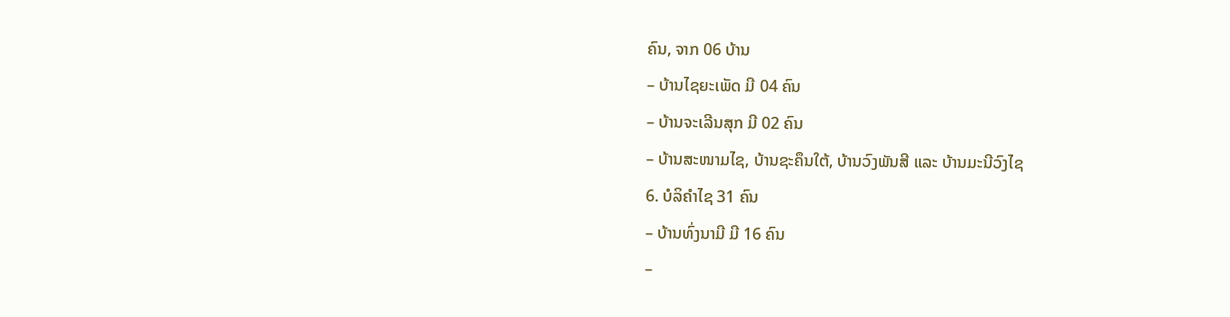ຄົນ, ຈາກ 06 ບ້ານ
– ບ້ານໄຊຍະເພັດ ມີ 04 ຄົນ
– ບ້ານຈະເລີນສຸກ ມີ 02 ຄົນ
– ບ້ານສະໜາມໄຊ, ບ້ານຊະຄຶນໃຕ້, ບ້ານວົງພັນສີ ແລະ ບ້ານມະນີວົງໄຊ
6. ບໍລິຄໍາໄຊ 31 ຄົນ
– ບ້ານທົ່ງນາມີ ມີ 16 ຄົນ
–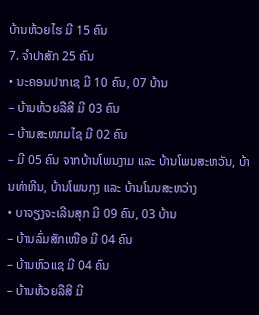ບ້ານຫ້ວຍໄຮ ມີ 15 ຄົນ
7. ຈໍາປາສັກ 25 ຄົນ
• ນະຄອນປາກເຊ ມີ 10 ຄົນ, 07 ບ້ານ
– ບ້ານຫ້ວຍລືສີ ມີ 03 ຄົນ
– ບ້ານສະໜາມໄຊ ມີ 02 ຄົນ
– ມີ 05 ຄົນ ຈາກບ້ານໂພນງາມ ແລະ ບ້ານໂພນສະຫວັນ, ບ້ານທ່າຫີນ, ບ້ານໂພນກຸງ ແລະ ບ້ານໂນນສະຫວ່າງ
• ບາຈຽງຈະເລີນສຸກ ມີ 09 ຄົນ, 03 ບ້ານ
– ບ້ານລົ່ມສັກເໜືອ ມີ 04 ຄົນ
– ບ້ານຫົວແຊ ມີ 04 ຄົນ
– ບ້ານຫ້ວຍລືສີ ມີ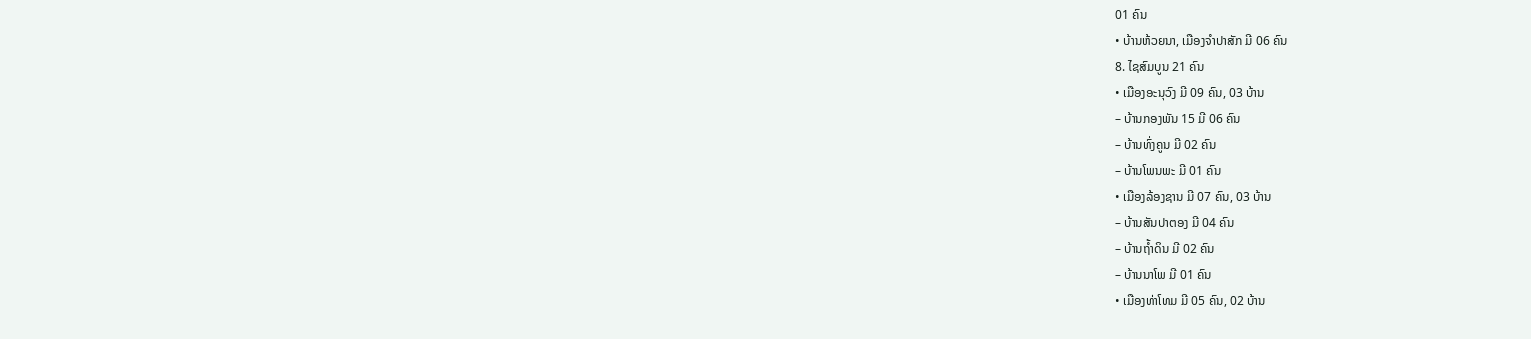01 ຄົນ
• ບ້ານຫ້ວຍນາ, ເມືອງຈໍາປາສັກ ມີ 06 ຄົນ
8. ໄຊສົມບູນ 21 ຄົນ
• ເມືອງອະນຸວົງ ມີ 09 ຄົນ, 03 ບ້ານ
– ບ້ານກອງພັນ 15 ມີ 06 ຄົນ
– ບ້ານທົ່ງຄູນ ມີ 02 ຄົນ
– ບ້ານໂພນພະ ມີ 01 ຄົນ
• ເມືອງລ້ອງຊານ ມີ 07 ຄົນ, 03 ບ້ານ
– ບ້ານສັນປາຕອງ ມີ 04 ຄົນ
– ບ້ານຖໍ້າດິນ ມີ 02 ຄົນ
– ບ້ານນາໂພ ມີ 01 ຄົນ
• ເມືອງທ່າໂທມ ມີ 05 ຄົນ, 02 ບ້ານ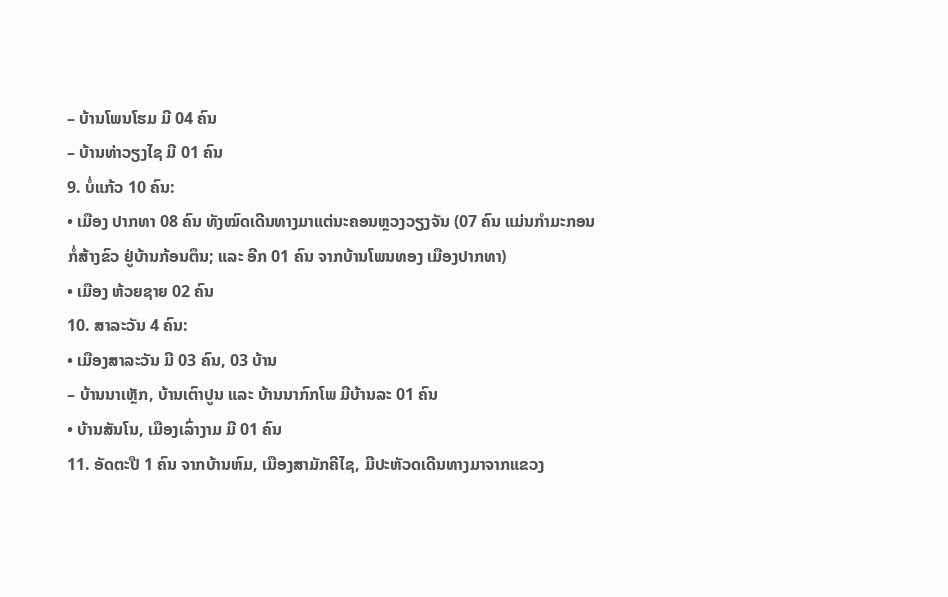– ບ້ານໂພນໂຮມ ມີ 04 ຄົນ
– ບ້ານທ່າວຽງໄຊ ມີ 01 ຄົນ
9. ບໍ່ແກ້ວ 10 ຄົນ:
• ເມືອງ ປາກທາ 08 ຄົນ ທັງໝົດເດີນທາງມາແຕ່ນະຄອນຫຼວງວຽງຈັນ (07 ຄົນ ແມ່ນກຳມະກອນ ກໍ່ສ້າງຂົວ ຢູ່ບ້ານກ້ອນຕຶນ; ແລະ ອີກ 01 ຄົນ ຈາກບ້ານໂພນທອງ ເມືອງປາກທາ)
• ເມືອງ ຫ້ວຍຊາຍ 02 ຄົນ
10. ສາລະວັນ 4 ຄົນ:
• ເມືອງສາລະວັນ ມີ 03 ຄົນ, 03 ບ້ານ
– ບ້ານນາເຫຼັກ, ບ້ານເຕົາປູນ ແລະ ບ້ານນາກົກໂພ ມີບ້ານລະ 01 ຄົນ
• ບ້ານສັນໂນ, ເມືອງເລົ່າງາມ ມີ 01 ຄົນ
11. ອັດຕະປື 1 ຄົນ ຈາກບ້ານຫົມ, ເມືອງສາມັກຄີໄຊ, ມີປະຫັວດເດີນທາງມາຈາກແຂວງ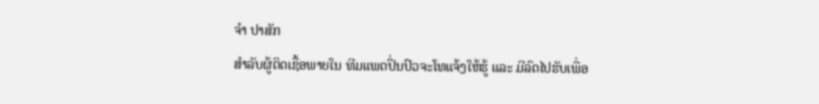ຈໍາ ປາສັກ
ສໍາລັບຜູ້ຕິດເຊື້ອພາຍໃນ ທີມແພດປິ່ນປົວຈະໂທແຈ້ງໃຫ້ຮູ້ ແລະ ມີລົດໄປຮັບເພື່ອ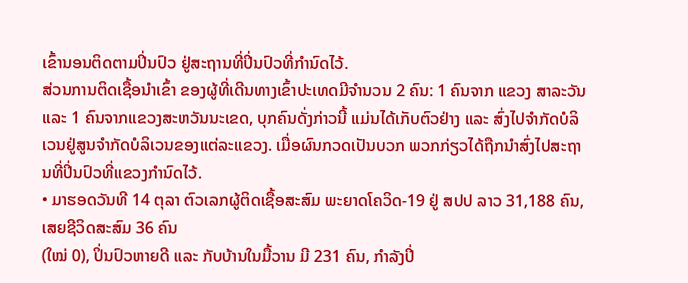ເຂົ້ານອນຕິດຕາມປິ່ນປົວ ຢູ່ສະຖານທີ່ປິ່ນປົວທີ່ກໍານົດໄວ້.
ສ່ວນການຕິດເຊື້ອນໍາເຂົ້າ ຂອງຜູ້ທີ່ເດີນທາງເຂົ້າປະເທດມີຈໍານວນ 2 ຄົນ: 1 ຄົນຈາກ ແຂວງ ສາລະວັນ ແລະ 1 ຄົນຈາກແຂວງສະຫວັນນະເຂດ, ບຸກຄົນດັ່ງກ່າວນີ້ ແມ່ນໄດ້ເກັບຕົວຢ່າງ ແລະ ສົ່ງໄປຈໍາກັດບໍລິເວນຢູ່ສູນຈໍາກັດບໍລິເວນຂອງແຕ່ລະແຂວງ. ເມື່ອຜົນກວດເປັນບວກ ພວກກ່ຽວໄດ້ຖືກນຳສົ່ງໄປສະຖານທີ່ປິ່ນປົວທີ່ແຂວງກໍານົດໄວ້.
• ມາຮອດວັນທີ 14 ຕຸລາ ຕົວເລກຜູ້ຕິດເຊື້ອສະສົມ ພະຍາດໂຄວິດ-19 ຢູ່ ສປປ ລາວ 31,188 ຄົນ, ເສຍຊີວິດສະສົມ 36 ຄົນ
(ໃໝ່ 0), ປິ່ນປົວຫາຍດີ ແລະ ກັບບ້ານໃນມື້ວານ ມີ 231 ຄົນ, ກໍາລັງປິ່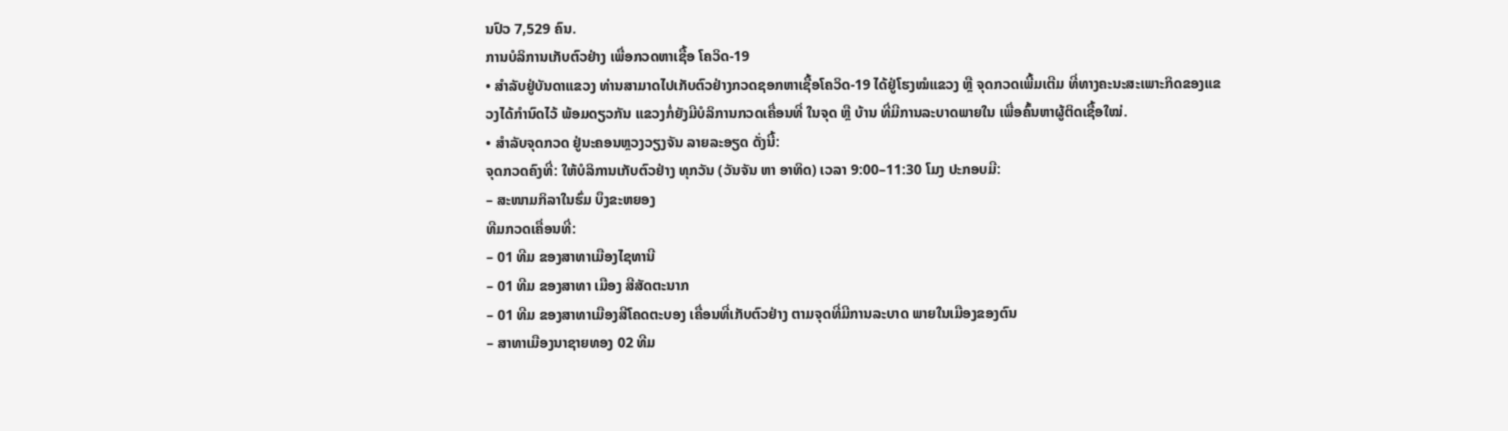ນປົວ 7,529 ຄົນ.
ການບໍລິການເກັບຕົວຢ່າງ ເພື່ອກວດຫາເຊື້ອ ໂຄວິດ-19
• ສໍາລັບຢູ່ບັນດາແຂວງ ທ່ານສາມາດໄປເກັບຕົວຢ່າງກວດຊອກຫາເຊື້ອໂຄວິດ-19 ໄດ້ຢູ່ໂຮງໝໍແຂວງ ຫຼື ຈຸດກວດເພີ້ມເຕີມ ທີ່ທາງຄະນະສະເພາະກິດຂອງແຂວງໄດ້ກຳນົດໄວ້ ພ້ອມດຽວກັນ ແຂວງກໍ່ຍັງມີບໍລິການກວດເຄື່ອນທີ່ ໃນຈຸດ ຫຼື ບ້ານ ທີ່ມີການລະບາດພາຍໃນ ເພື່ອຄົ້ນຫາຜູ້ຕິດເຊື້ອໃໝ່.
• ສໍາລັບຈຸດກວດ ຢູ່ນະຄອນຫຼວງວຽງຈັນ ລາຍລະອຽດ ດັ່ງນີ້:
ຈຸດກວດຄົງທີ່: ໃຫ້ບໍລິການເກັບຕົວຢ່າງ ທຸກວັນ (ວັນຈັນ ຫາ ອາທິດ) ເວລາ 9:00–11:30 ໂມງ ປະກອບມີ:
– ສະໜາມກິລາໃນຮົ່ມ ບຶງຂະຫຍອງ
ທີມກວດເຄື່ອນທີ່:
– 01 ທີມ ຂອງສາທາເມືອງໄຊທານີ
– 01 ທີມ ຂອງສາທາ ເມືອງ ສີສັດຕະນາກ
– 01 ທີມ ຂອງສາທາເມືອງສີໂຄດຕະບອງ ເຄື່ອນທີ່ເກັບຕົວຢ່າງ ຕາມຈຸດທີ່ມີການລະບາດ ພາຍໃນເມືອງຂອງຕົນ
– ສາທາເມືອງນາຊາຍທອງ 02 ທີມ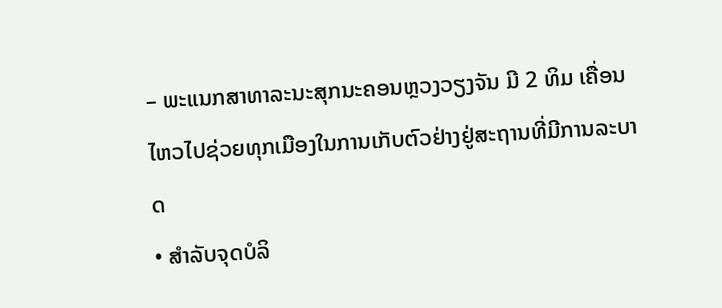– ພະແນກສາທາລະນະສຸກນະຄອນຫຼວງວຽງຈັນ ມີ 2 ທິມ ເຄື່ອນໄຫວໄປຊ່ວຍທຸກເມືອງໃນການເກັບຕົວຢ່າງຢູ່ສະຖານທີ່ມີການລະບາດ
• ສໍາລັບຈຸດບໍລິ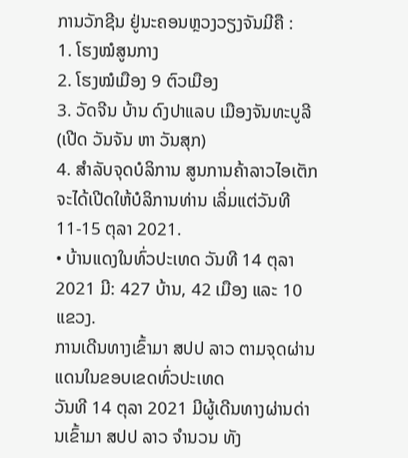ການວັກຊີນ ຢູ່ນະຄອນຫຼວງວຽງຈັນມີຄື :
1. ໂຮງໝໍສູນກາງ
2. ໂຮງໝໍເມືອງ 9 ຕົວເມືອງ
3. ວັດຈີນ ບ້ານ ດົງປາແລບ ເມືອງຈັນທະບູລີ (ເປີດ ວັນຈັນ ຫາ ວັນສຸກ)
4. ສໍາລັບຈຸດບໍລິການ ສູນການຄ້າລາວໄອເຕັກ ຈະໄດ້ເປີດໃຫ້ບໍລິການທ່ານ ເລິ່ມແຕ່ວັນທີ 11-15 ຕຸລາ 2021.
• ບ້ານແດງໃນທົ່ວປະເທດ ວັນທີ 14 ຕຸລາ 2021 ມີ: 427 ບ້ານ, 42 ເມືອງ ແລະ 10 ແຂວງ.
ການເດີນທາງເຂົ້າມາ ສປປ ລາວ ຕາມຈຸດຜ່ານແດນໃນຂອບເຂດທົ່ວປະເທດ
ວັນທີ 14 ຕຸລາ 2021 ມີຜູ້ເດີນທາງຜ່ານດ່ານເຂົ້າມາ ສປປ ລາວ ຈໍານວນ ທັງ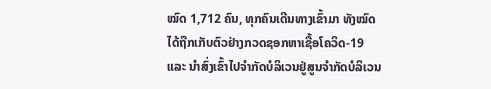ໝົດ 1,712 ຄົນ, ທຸກຄົນເດີນທາງເຂົ້າມາ ທັງໝົດ ໄດ້ຖືກເກັບຕົວຢ່າງກວດຊອກຫາເຊື້ອໂຄວິດ-19 ແລະ ນໍາສົ່ງເຂົ້າໄປຈໍາກັດບໍລິເວນຢູ່ສູນຈໍາກັດບໍລິເວນ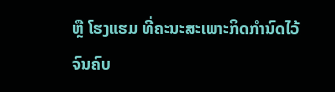ຫຼື ໂຮງແຮມ ທີ່ຄະນະສະເພາະກິດກໍານົດໄວ້ ຈົນຄົບ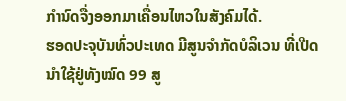ກໍານົດຈື່ງອອກມາເຄື່ອນໄຫວໃນສັງຄົມໄດ້.
ຮອດປະຈຸບັນທົ່ວປະເທດ ມີສູນຈໍາກັດບໍລິເວນ ທີ່ເປີດນໍາໃຊ້ຢູ່ທັງໝົດ 99 ສູ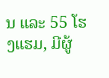ນ ແລະ 55 ໂຮງແຮມ, ມີຜູ້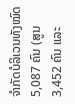ຈຳກັດບໍລິເວນທັງໝົດ 5,087 ຄົນ (ສູນ 3,452 ຄົນ ແລະ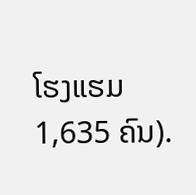ໂຮງແຮມ 1,635 ຄົນ).